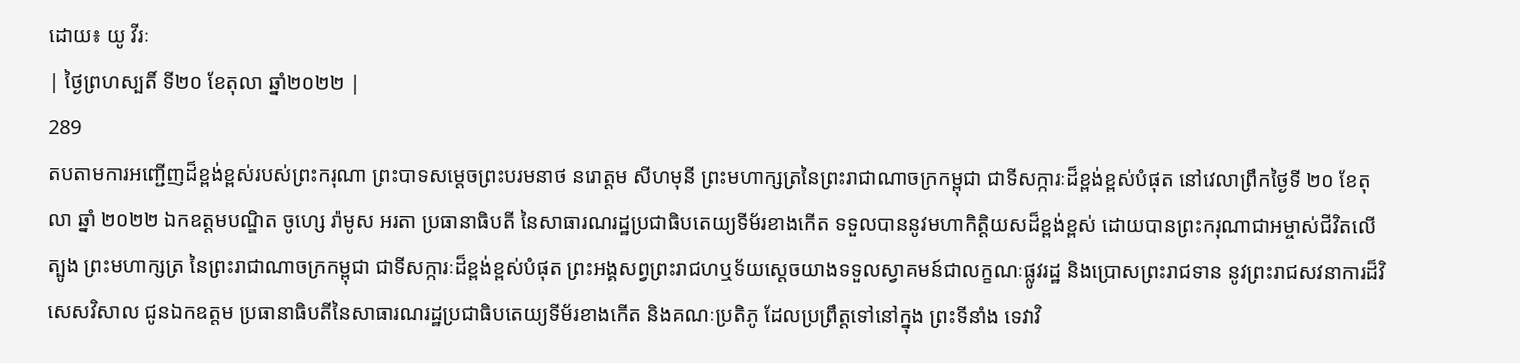ដោយ៖ យូ វីរៈ
| ថ្ងៃព្រហស្បតិ៍ ទី២០ ខែតុលា ឆ្នាំ២០២២ |
289
តបតាមការអញ្ជើញដ៏ខ្ពង់ខ្ពស់របស់ព្រះករុណា ព្រះបាទសម្តេចព្រះបរមនាថ នរោត្តម សីហមុនី ព្រះមហាក្សត្រនៃព្រះរាជាណាចក្រកម្ពុជា ជាទីសក្ការៈដ៏ខ្ពង់ខ្ពស់បំផុត នៅវេលាព្រឹកថ្ងៃទី ២០ ខែតុលា ឆ្នាំ ២០២២ ឯកឧត្តមបណ្ឌិត ចូហ្សេ រ៉ាមូស អរតា ប្រធានាធិបតី នៃសាធារណរដ្ឋប្រជាធិបតេយ្យទីម័រខាងកើត ទទួលបាននូវមហាកិត្តិយសដ៏ខ្ពង់ខ្ពស់ ដោយបានព្រះករុណាជាអម្ចាស់ជីវិតលើត្បូង ព្រះមហាក្សត្រ នៃព្រះរាជាណាចក្រកម្ពុជា ជាទីសក្ការៈដ៏ខ្ពង់ខ្ពស់បំផុត ព្រះអង្គសព្វព្រះរាជហឬទ័យស្តេចយាងទទួលស្វាគមន៍ជាលក្ខណៈផ្លូវរដ្ឋ និងប្រោសព្រះរាជទាន នូវព្រះរាជសវនាការដ៏វិសេសវិសាល ជូនឯកឧត្តម ប្រធានាធិបតីនៃសាធារណរដ្ឋប្រជាធិបតេយ្យទីម័រខាងកើត និងគណៈប្រតិភូ ដែលប្រព្រឹត្តទៅនៅក្នុង ព្រះទីនាំង ទេវាវិ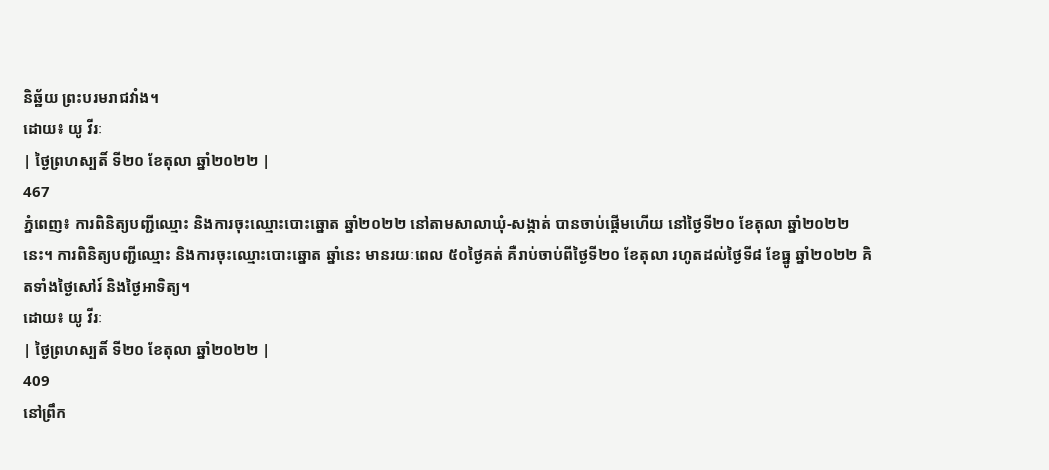និឆ្ឋ័យ ព្រះបរមរាជវាំង។
ដោយ៖ យូ វីរៈ
| ថ្ងៃព្រហស្បតិ៍ ទី២០ ខែតុលា ឆ្នាំ២០២២ |
467
ភ្នំពេញ៖ ការពិនិត្យបញ្ជីឈ្មោះ និងការចុះឈ្មោះបោះឆ្នោត ឆ្នាំ២០២២ នៅតាមសាលាឃុំ-សង្កាត់ បានចាប់ផ្ដើមហើយ នៅថ្ងៃទី២០ ខែតុលា ឆ្នាំ២០២២ នេះ។ ការពិនិត្យបញ្ជីឈ្មោះ និងការចុះឈ្មោះបោះឆ្នោត ឆ្នាំនេះ មានរយៈពេល ៥០ថ្ងៃគត់ គឺរាប់ចាប់ពីថ្ងៃទី២០ ខែតុលា រហូតដល់ថ្ងៃទី៨ ខែធ្នូ ឆ្នាំ២០២២ គិតទាំងថ្ងៃសៅរ៍ និងថ្ងៃអាទិត្យ។
ដោយ៖ យូ វីរៈ
| ថ្ងៃព្រហស្បតិ៍ ទី២០ ខែតុលា ឆ្នាំ២០២២ |
409
នៅព្រឹក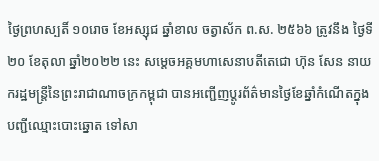ថ្ងៃព្រហស្បតិ៍ ១០រោច ខែអស្សុជ ឆ្នាំខាល ចត្វាស័ក ព.ស. ២៥៦៦ ត្រូវនឹង ថ្ងៃទី២០ ខែតុលា ឆ្នាំ២០២២ នេះ សម្តេចអគ្គមហាសេនាបតីតេជោ ហ៊ុន សែន នាយករដ្ឋមន្ត្រីនៃព្រះរាជាណាចក្រកម្ពុជា បានអញ្ជើញប្តូរព័ត៌មានថ្ងៃខែឆ្នាំកំណើតក្នុងបញ្ជីឈ្មោះបោះឆ្នោត ទៅសា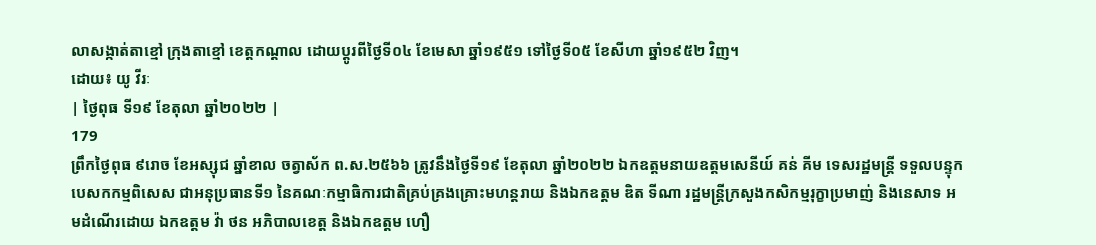លាសង្កាត់តាខ្មៅ ក្រុងតាខ្មៅ ខេត្តកណ្ដាល ដោយប្តូរពីថ្ងៃទី០៤ ខែមេសា ឆ្នាំ១៩៥១ ទៅថ្ងៃទី០៥ ខែសីហា ឆ្នាំ១៩៥២ វិញ។
ដោយ៖ យូ វីរៈ
| ថ្ងៃពុធ ទី១៩ ខែតុលា ឆ្នាំ២០២២ |
179
ព្រឹកថ្ងៃពុធ ៩រោច ខែអស្សុជ ឆ្នាំខាល ចត្វាស័ក ព.ស.២៥៦៦ ត្រូវនឹងថ្ងៃទី១៩ ខែតុលា ឆ្នាំ២០២២ ឯកឧត្ដមនាយឧត្ដមសេនីយ៍ គន់ គីម ទេសរដ្ឋមន្ត្រី ទទួលបន្ទុកបេសកកម្មពិសេស ជាអនុប្រធានទី១ នៃគណៈកម្មាធិការជាតិគ្រប់គ្រងគ្រោះមហន្តរាយ និងឯកឧត្តម ឌិត ទីណា រដ្ឋមន្ត្រីក្រសួងកសិកម្មរុក្ខាប្រមាញ់ និងនេសាទ អមដំណើរដោយ ឯកឧត្តម វ៉ា ថន អភិបាលខេត្ត និងឯកឧត្តម ហឿ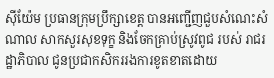ស៊ីយ៉ែម ប្រធានក្រុមប្រឹក្សាខេត្ត បានអញ្ជើញជួបសំណេះសំណាល សាកសួរសុខទុក្ខ និងចែកគ្រាប់ស្រូវពូជ របស់ រាជរដ្ឋាភិបាល ជូនប្រជាកសិកររងការខូតខាតដោយ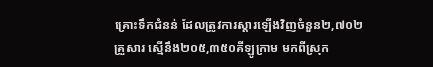គ្រោះទឹកជំនន់ ដែលត្រូវការស្ដារឡើងវិញចំនួន២,៧០២គ្រួសារ ស្មើនឹង២០៥,៣៥០គីឡូក្រាម មកពីស្រុក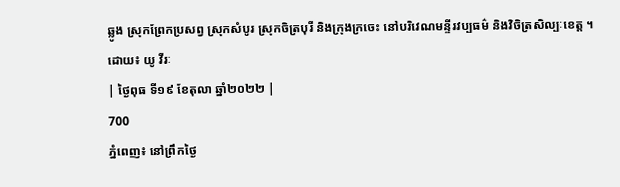ឆ្លូង ស្រុកព្រែកប្រសព្វ ស្រុកសំបូរ ស្រុកចិត្របុរី និងក្រុងក្រចេះ នៅបរិវេណមន្ទីរវប្បធម៌ និងវិចិត្រសិល្បៈខេត្ត ។
ដោយ៖ យូ វីរៈ
| ថ្ងៃពុធ ទី១៩ ខែតុលា ឆ្នាំ២០២២ |
700
ភ្នំពេញ៖ នៅព្រឹកថ្ងៃ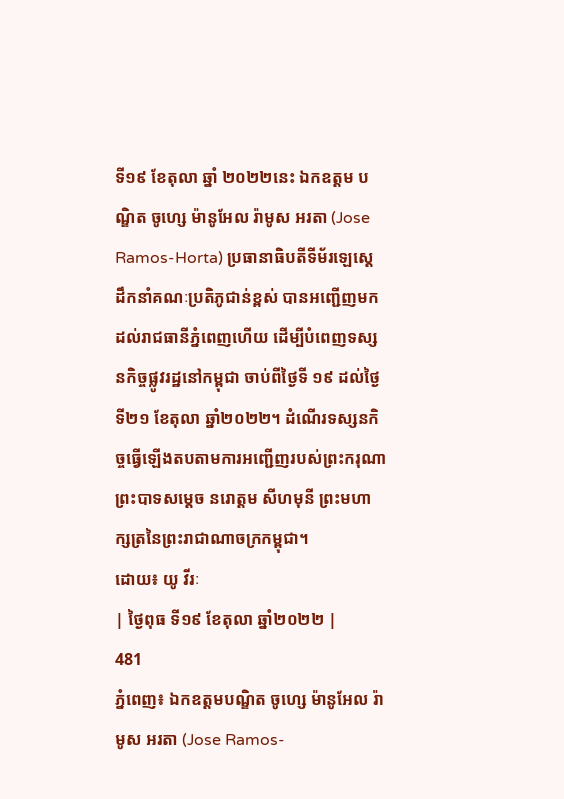ទី១៩ ខែតុលា ឆ្នាំ ២០២២នេះ ឯកឧត្តម បណ្ឌិត ចូហ្សេ ម៉ានូអែល រ៉ាមូស អរតា (Jose Ramos-Horta) ប្រធានាធិបតីទីម័រឡេស្តេ ដឹកនាំគណៈប្រតិភូជាន់ខ្ពស់ បានអញ្ជើញមកដល់រាជធានីភ្នំពេញហើយ ដើម្បីបំពេញទស្សនកិច្ចផ្លូវរដ្ឋនៅកម្ពុជា ចាប់ពីថ្ងៃទី ១៩ ដល់ថ្ងៃទី២១ ខែតុលា ឆ្នាំ២០២២។ ដំណើរទស្សនកិច្ចធ្វើឡើងតបតាមការអញ្ជើញរបស់ព្រះករុណា ព្រះបាទសម្តេច នរោត្តម សីហមុនី ព្រះមហាក្សត្រនៃព្រះរាជាណាចក្រកម្ពុជា។
ដោយ៖ យូ វីរៈ
| ថ្ងៃពុធ ទី១៩ ខែតុលា ឆ្នាំ២០២២ |
481
ភ្នំពេញ៖ ឯកឧត្ដមបណ្ឌិត ចូហ្សេ ម៉ានូអែល រ៉ាមូស អរតា (Jose Ramos-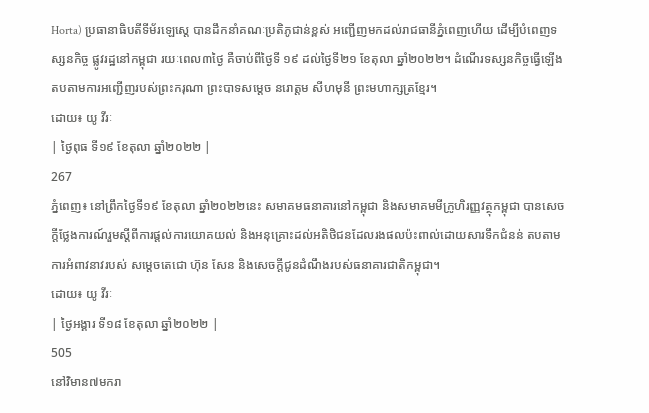Horta) ប្រធានាធិបតីទីម័រឡេស្តេ បានដឹកនាំគណៈប្រតិភូជាន់ខ្ពស់ អញ្ជើញមកដល់រាជធានីភ្នំពេញហើយ ដើម្បីបំពេញទស្សនកិច្ច ផ្លូវរដ្ឋនៅកម្ពុជា រយៈពេល៣ថ្ងៃ គឺចាប់ពីថ្ងៃទី ១៩ ដល់ថ្ងៃទី២១ ខែតុលា ឆ្នាំ២០២២។ ដំណើរទស្សនកិច្ចធ្វើឡើងតបតាមការអញ្ជើញរបស់ព្រះករុណា ព្រះបាទសម្តេច នរោត្តម សីហមុនី ព្រះមហាក្សត្រខ្មែរ។
ដោយ៖ យូ វីរៈ
| ថ្ងៃពុធ ទី១៩ ខែតុលា ឆ្នាំ២០២២ |
267
ភ្នំពេញ៖ នៅព្រឹកថ្ងៃទី១៩ ខែតុលា ឆ្នាំ២០២២នេះ សមាគមធនាគារនៅកម្ពុជា និងសមាគមមីក្រូហិរញ្ញវត្ថុកម្ពុជា បានសេចក្តីថ្លែងការណ៍រួមស្តីពីការផ្តល់ការយោគយល់ និងអនុគ្រោះដល់អតិថិជនដែលរងផលប៉ះពាល់ដោយសារទឹកជំនន់ តបតាមការអំពាវនាវរបស់ សម្តេចតេជោ ហ៊ុន សែន និងសេចក្តីជូនដំណឹងរបស់ធនាគារជាតិកម្ពុជា។
ដោយ៖ យូ វីរៈ
| ថ្ងៃអង្គារ ទី១៨ ខែតុលា ឆ្នាំ២០២២ |
505
នៅវិមាន៧មករា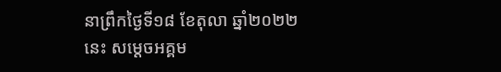នាព្រឹកថ្ងៃទី១៨ ខែតុលា ឆ្នាំ២០២២ នេះ សម្តេចអគ្គម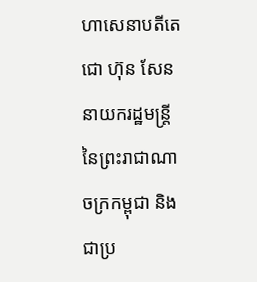ហាសេនាបតីតេជោ ហ៊ុន សែន នាយករដ្ឋមន្ត្រី នៃព្រះរាជាណាចក្រកម្ពុជា និងជាប្រ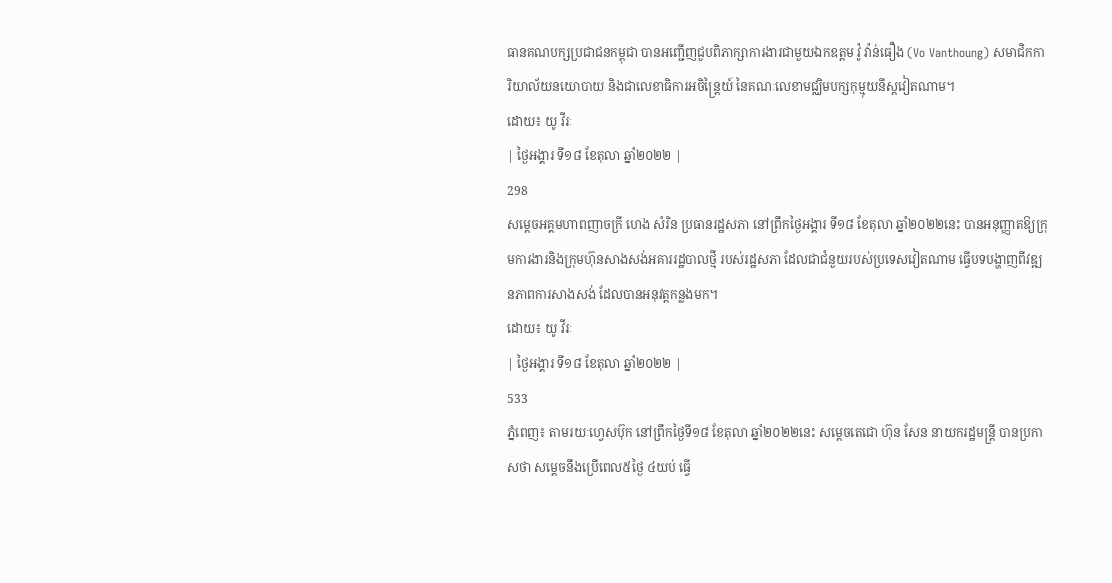ធានគណបក្សប្រជាជនកម្ពុជា បានអញ្ជើញជួបពិភាក្សាការងារជាមួយឯកឧត្តម វ៉ូ វ៉ាន់ធឿង (Vo Vanthoung) សមាជិកការិយាល័យនយោបាយ និងជាលេខាធិការអចិន្ត្រៃយ៍ នៃគណៈលេខាមជ្ឈិមបក្សកុម្មុយនីស្តវៀតណាម។
ដោយ៖ យូ វីរៈ
| ថ្ងៃអង្គារ ទី១៨ ខែតុលា ឆ្នាំ២០២២ |
298
សម្តេចអគ្គមហាពញាចក្រី ហេង សំរិន ប្រធានរដ្ឋសភា នៅព្រឹកថ្ងៃអង្គារ ទី១៨ ខែតុលា ឆ្នាំ២០២២នេះ បានអនុញ្ញាតឱ្យក្រុមការងារនិងក្រុមហ៊ុនសាងសង់អគាររដ្ឋបាលថ្មី របស់រដ្ឋសភា ដែលជាជំនួយរបស់ប្រទេសវៀតណាម ធ្វើបទបង្ហាញពីវឌ្ឍនភាពការសាងសង់ ដែលបានអនុវត្តកន្លងមក។
ដោយ៖ យូ វីរៈ
| ថ្ងៃអង្គារ ទី១៨ ខែតុលា ឆ្នាំ២០២២ |
533
ភ្នំពេញ៖ តាមរយៈហ្វេសប៊ុក នៅព្រឹកថ្ងៃទី១៨ ខែតុលា ឆ្នាំ២០២២នេះ សម្ដេចតេជោ ហ៊ុន សែន នាយករដ្ឋមន្ត្រី បានប្រកាសថា សម្ដេចនឹងប្រើពេល៥ថ្ងៃ ៤យប់ ធ្វើ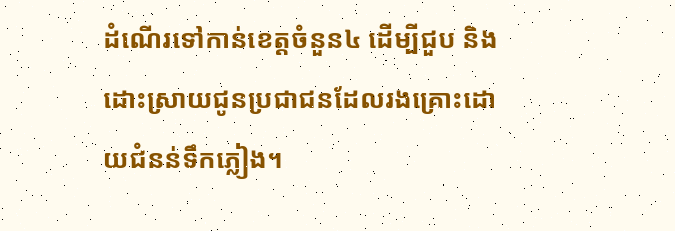ដំណើរទៅកាន់ខេត្តចំនួន៤ ដើម្បីជួប និងដោះស្រាយជូនប្រជាជនដែលរងគ្រោះដោយជំនន់ទឹកភ្លៀង។